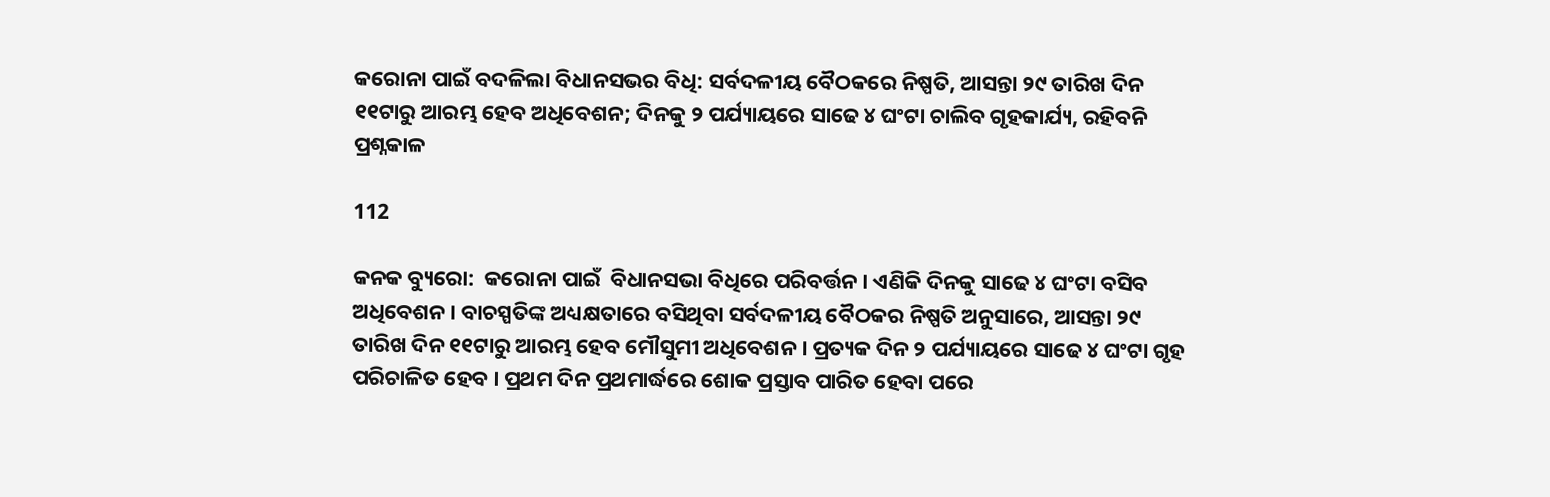କରୋନା ପାଇଁ ବଦଳିଲା ବିଧାନସଭର ବିଧି: ସର୍ବଦଳୀୟ ବୈଠକରେ ନିଷ୍ପତି, ଆସନ୍ତା ୨୯ ତାରିଖ ଦିନ ୧୧ଟାରୁ ଆରମ୍ଭ ହେବ ଅଧିବେଶନ; ଦିନକୁ ୨ ପର୍ଯ୍ୟାୟରେ ସାଢେ ୪ ଘଂଟା ଚାଲିବ ଗୃହକାର୍ଯ୍ୟ, ରହିବନି ପ୍ରଶ୍ନକାଳ

112

କନକ ବ୍ୟୁରୋ:  କରୋନା ପାଇଁ  ବିଧାନସଭା ବିଧିରେ ପରିବର୍ତ୍ତନ । ଏଣିକି ଦିନକୁ ସାଢେ ୪ ଘଂଟା ବସିବ ଅଧିବେଶନ । ବାଚସ୍ପତିଙ୍କ ଅଧ୍ୟକ୍ଷତାରେ ବସିଥିବା ସର୍ବଦଳୀୟ ବୈଠକର ନିଷ୍ପତି ଅନୁସାରେ, ଆସନ୍ତା ୨୯ ତାରିଖ ଦିନ ୧୧ଟାରୁ ଆରମ୍ଭ ହେବ ମୌସୁମୀ ଅଧିବେଶନ । ପ୍ରତ୍ୟକ ଦିନ ୨ ପର୍ଯ୍ୟାୟରେ ସାଢେ ୪ ଘଂଟା ଗୃହ ପରିଚାଳିତ ହେବ । ପ୍ରଥମ ଦିନ ପ୍ରଥମାର୍ଦ୍ଧରେ ଶୋକ ପ୍ରସ୍ତାବ ପାରିତ ହେବା ପରେ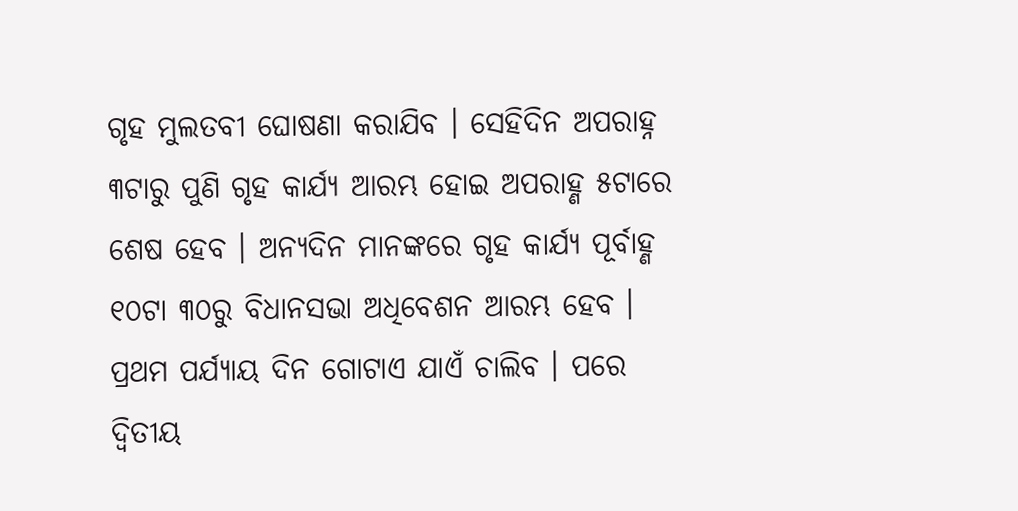ଗୃହ ମୁଲତବୀ ଘୋଷଣା କରାଯିବ । ସେହିଦିନ ଅପରାହ୍ନ ୩ଟାରୁ ପୁଣି ଗୃହ କାର୍ଯ୍ୟ ଆରମ୍ଭ ହୋଇ ଅପରାହ୍ଣ ୫ଟାରେ ଶେଷ ହେବ । ଅନ୍ୟଦିନ ମାନଙ୍କରେ ଗୃହ କାର୍ଯ୍ୟ ପୂର୍ବାହ୍ଣ ୧୦ଟା ୩୦ରୁ ବିଧାନସଭା ଅଧିବେଶନ ଆରମ୍ଭ ହେବ । ପ୍ରଥମ ପର୍ଯ୍ୟାୟ ଦିନ ଗୋଟାଏ ଯାଏଁ ଚାଲିବ । ପରେ ଦ୍ୱିତୀୟ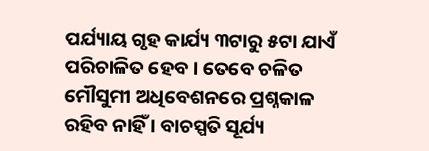ପର୍ଯ୍ୟାୟ ଗୃହ କାର୍ଯ୍ୟ ୩ଟାରୁ ୫ଟା ଯାଏଁ ପରିଚାଳିତ ହେବ । ତେବେ ଚଳିତ ମୌସୁମୀ ଅଧିବେଶନରେ ପ୍ରଶ୍ନକାଳ ରହିବ ନାହିଁ । ବାଚସ୍ପତି ସୂର୍ଯ୍ୟ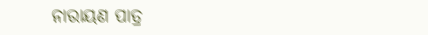ନାରାୟଣ ପାତ୍ର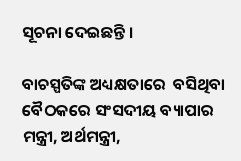ସୂଚନା ଦେଇଛନ୍ତି ।

ବାଚସ୍ପତିଙ୍କ ଅଧ୍ୟକ୍ଷତାରେ  ବସିଥିବା  ବୈଠକରେ ସଂସଦୀୟ ବ୍ୟାପାର ମନ୍ତ୍ରୀ, ଅର୍ଥମନ୍ତ୍ରୀ,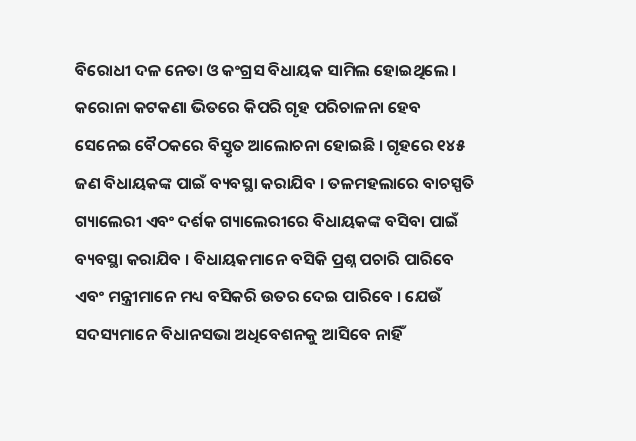ବିରୋଧୀ ଦଳ ନେତା ଓ କଂଗ୍ରସ ବିଧାୟକ ସାମିଲ ହୋଇଥିଲେ । କରୋନା କଟକଣା ଭିତରେ କିପରି ଗୃହ ପରିଚାଳନା ହେବ ସେନେଇ ବୈଠକରେ ବିସ୍ତୃତ ଆଲୋଚନା ହୋଇଛି । ଗୃହରେ ୧୪୫ ଜଣ ବିଧାୟକଙ୍କ ପାଇଁ ବ୍ୟବସ୍ଥା କରାଯିବ । ତଳମହଲାରେ ବାଚସ୍ପତି ଗ୍ୟାଲେରୀ ଏବଂ ଦର୍ଶକ ଗ୍ୟାଲେରୀରେ ବିଧାୟକଙ୍କ ବସିବା ପାଇଁ ବ୍ୟବସ୍ଥା କରାଯିବ । ବିଧାୟକମାନେ ବସିକି ପ୍ରଶ୍ନ ପଚାରି ପାରିବେ ଏବଂ ମନ୍ତ୍ରୀମାନେ ମଧ୍ୟ ବସିକରି ଉତର ଦେଇ ପାରିବେ । ଯେଉଁ ସଦସ୍ୟମାନେ ବିଧାନସଭା ଅଧିବେଶନକୁ ଆସିବେ ନାହିଁ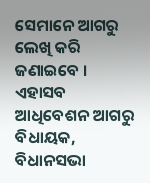ସେମାନେ ଆଗରୁ ଲେଖି କରି ଜଣାଇବେ । ଏହାସବ ଆଧିବେଶନ ଆଗରୁ ବିଧାୟକ, ବିଧାନସଭା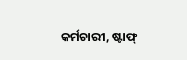କର୍ମଚାରୀ, ଷ୍ଟାଫ୍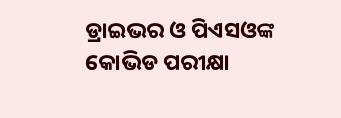ଡ୍ରାଇଭର ଓ ପିଏସଓଙ୍କ କୋଭିଡ ପରୀକ୍ଷା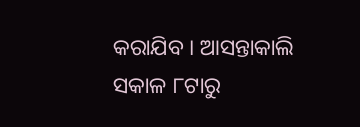କରାଯିବ । ଆସନ୍ତାକାଲି ସକାଳ ୮ଟାରୁ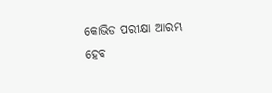କୋଭିଡ ପରୀକ୍ଷା ଆରମ୍ଭ ହେବ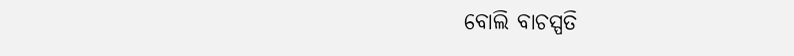ବୋଲି ବାଚସ୍ପତି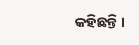କହିଛନ୍ତି ।